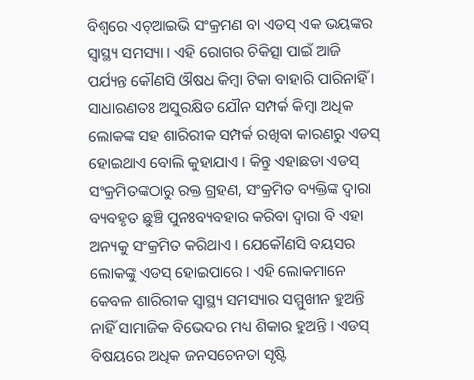ବିଶ୍ବରେ ଏଚ୍ଆଇଭି ସଂକ୍ରମଣ ବା ଏଡସ୍ ଏକ ଭୟଙ୍କର ସ୍ବାସ୍ଥ୍ୟ ସମସ୍ୟା । ଏହି ରୋଗର ଚିକିତ୍ସା ପାଇଁ ଆଜି ପର୍ଯ୍ୟନ୍ତ କୌଣସି ଔଷଧ କିମ୍ବା ଟିକା ବାହାରି ପାରିନାହିଁ । ସାଧାରଣତଃ ଅସୁରକ୍ଷିତ ଯୌନ ସମ୍ପର୍କ କିମ୍ବା ଅଧିକ ଲୋକଙ୍କ ସହ ଶାରିରୀକ ସମ୍ପର୍କ ରଖିବା କାରଣରୁ ଏଡସ୍ ହୋଇଥାଏ ବୋଲି କୁହାଯାଏ । କିନ୍ତୁ ଏହାଛଡା ଏଡସ୍ ସଂକ୍ରମିତଙ୍କଠାରୁ ରକ୍ତ ଗ୍ରହଣ, ସଂକ୍ରମିତ ବ୍ୟକ୍ତିଙ୍କ ଦ୍ବାରା ବ୍ୟବହୃତ ଛୁଞ୍ଚି ପୁନଃବ୍ୟବହାର କରିବା ଦ୍ବାରା ବି ଏହା ଅନ୍ୟକୁ ସଂକ୍ରମିତ କରିଥାଏ । ଯେକୌଣସି ବୟସର ଲୋକଙ୍କୁ ଏଡସ୍ ହୋଇପାରେ । ଏହି ଲୋକମାନେ କେବଳ ଶାରିରୀକ ସ୍ବାସ୍ଥ୍ୟ ସମସ୍ୟାର ସମ୍ମୁଖୀନ ହୁଅନ୍ତି ନାହିଁ ସାମାଜିକ ବିଭେଦର ମଧ୍ୟ ଶିକାର ହୁଅନ୍ତି । ଏଡସ୍ ବିଷୟରେ ଅଧିକ ଜନସଚେନତା ସୃଷ୍ଟି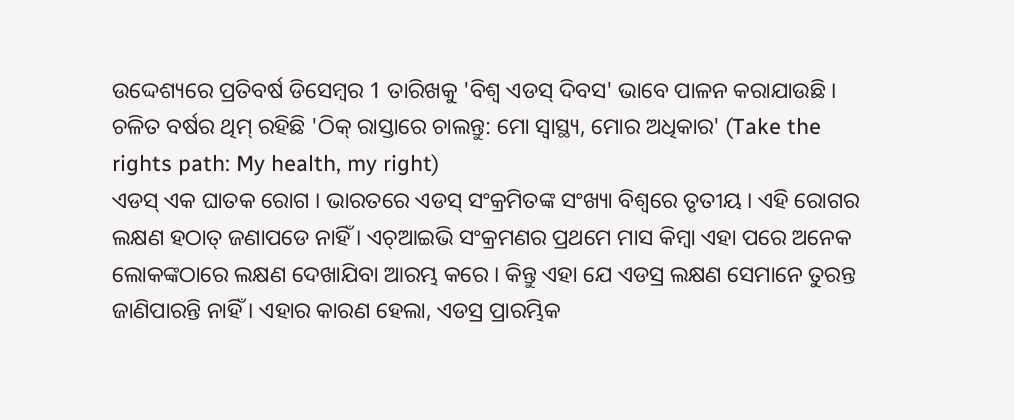ଉଦ୍ଦେଶ୍ୟରେ ପ୍ରତିବର୍ଷ ଡିସେମ୍ବର 1 ତାରିଖକୁ 'ବିଶ୍ବ ଏଡସ୍ ଦିବସ' ଭାବେ ପାଳନ କରାଯାଉଛି । ଚଳିତ ବର୍ଷର ଥିମ୍ ରହିଛି 'ଠିକ୍ ରାସ୍ତାରେ ଚାଲନ୍ତୁ: ମୋ ସ୍ବାସ୍ଥ୍ୟ, ମୋର ଅଧିକାର' (Take the rights path: My health, my right)
ଏଡସ୍ ଏକ ଘାତକ ରୋଗ । ଭାରତରେ ଏଡସ୍ ସଂକ୍ରମିତଙ୍କ ସଂଖ୍ୟା ବିଶ୍ବରେ ତୃତୀୟ । ଏହି ରୋଗର ଲକ୍ଷଣ ହଠାତ୍ ଜଣାପଡେ ନାହିଁ । ଏଚ୍ଆଇଭି ସଂକ୍ରମଣର ପ୍ରଥମେ ମାସ କିମ୍ବା ଏହା ପରେ ଅନେକ ଲୋକଙ୍କଠାରେ ଲକ୍ଷଣ ଦେଖାଯିବା ଆରମ୍ଭ କରେ । କିନ୍ତୁ ଏହା ଯେ ଏଡସ୍ର ଲକ୍ଷଣ ସେମାନେ ତୁରନ୍ତ ଜାଣିପାରନ୍ତି ନାହିଁ । ଏହାର କାରଣ ହେଲା, ଏଡସ୍ର ପ୍ରାରମ୍ଭିକ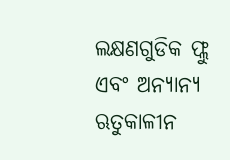ଲକ୍ଷଣଗୁଡିକ ଫ୍ଲୁ ଏବଂ ଅନ୍ୟାନ୍ୟ ଋତୁକାଳୀନ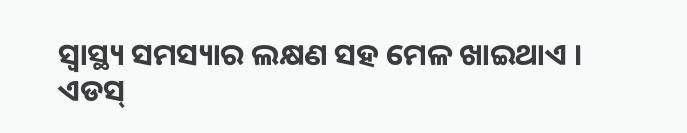ସ୍ବାସ୍ଥ୍ୟ ସମସ୍ୟାର ଲକ୍ଷଣ ସହ ମେଳ ଖାଇଥାଏ ।
ଏଡସ୍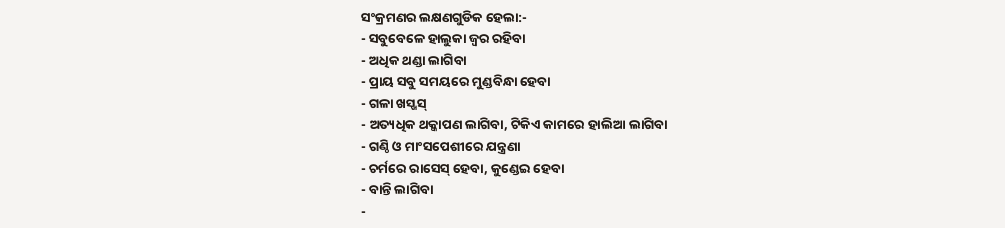ସଂକ୍ରମଣର ଲକ୍ଷଣଗୁଡିକ ହେଲା:-
- ସବୁବେଳେ ହାଲୁକା ଜ୍ବର ରହିବା
- ଅଧିକ ଥଣ୍ଡା ଲାଗିବା
- ପ୍ରାୟ ସବୁ ସମୟରେ ମୁଣ୍ଡବିନ୍ଧା ହେବା
- ଗଳା ଖସ୍ଖସ୍
- ଅତ୍ୟଧିକ ଥକ୍କାପଣ ଲାଗିବା, ଟିକିଏ କାମରେ ହାଲିଆ ଲାଗିବା
- ଗଣ୍ଠି ଓ ମାଂସପେଶୀରେ ଯନ୍ତ୍ରଣା
- ଚର୍ମରେ ରାସେସ୍ ହେବା, କୁଣ୍ଡେଇ ହେବା
- ବାନ୍ତି ଲାଗିବା
-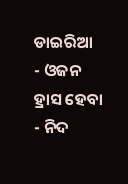ଡାଇରିଆ
- ଓଜନ ହ୍ରାସ ହେବା
- ନିଦ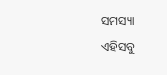ସମସ୍ୟା
ଏହିସବୁ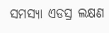ସମସ୍ୟା ଏଡସ୍ର ଲକ୍ଷଣ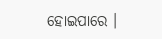ହୋଇପାରେ ।